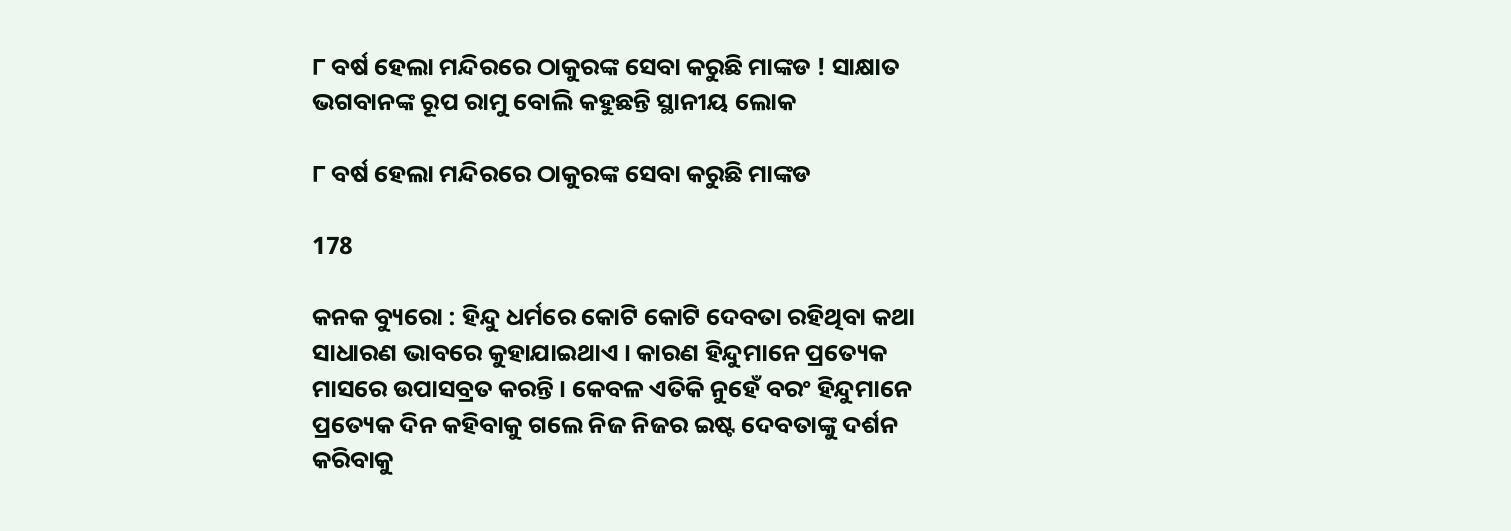୮ ବର୍ଷ ହେଲା ମନ୍ଦିରରେ ଠାକୁରଙ୍କ ସେବା କରୁଛି ମାଙ୍କଡ ! ସାକ୍ଷାତ ଭଗବାନଙ୍କ ରୂପ ରାମୁ ବୋଲି କହୁଛନ୍ତି ସ୍ଥାନୀୟ ଲୋକ

୮ ବର୍ଷ ହେଲା ମନ୍ଦିରରେ ଠାକୁରଙ୍କ ସେବା କରୁଛି ମାଙ୍କଡ

178

କନକ ବ୍ୟୁରୋ : ହିନ୍ଦୁ ଧର୍ମରେ କୋଟି କୋଟି ଦେବତା ରହିଥିବା କଥା ସାଧାରଣ ଭାବରେ କୁହାଯାଇଥାଏ । କାରଣ ହିନ୍ଦୁମାନେ ପ୍ରତ୍ୟେକ ମାସରେ ଉପାସବ୍ରତ କରନ୍ତି । କେବଳ ଏତିକି ନୁହେଁ ବରଂ ହିନ୍ଦୁମାନେ ପ୍ରତ୍ୟେକ ଦିନ କହିବାକୁ ଗଲେ ନିଜ ନିଜର ଇଷ୍ଟ ଦେବତାଙ୍କୁ ଦର୍ଶନ କରିବାକୁ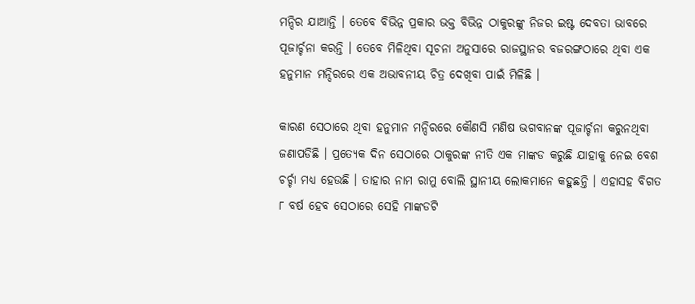ମନ୍ଦିର ଯାଆନ୍ତି । ତେବେ ବିଭିନ୍ନ ପ୍ରକାର ଭକ୍ତ ବିଭିନ୍ନ ଠାକୁରଙ୍କୁ ନିଜର ଇଷ୍ଟ ଦେବତା ଭାବରେ ପୂଜାର୍ଚ୍ଚନା କରନ୍ତି । ତେବେ ମିଳିଥିବା ସୂଚନା ଅନୁସାରେ ରାଜସ୍ଥାନର ବଜରଙ୍ଗଠାରେ ଥିବା ଏକ ହନୁମାନ ମନ୍ଦିରରେ ଏକ ଅଭାବନୀୟ ଚିତ୍ର ଦେଖିବା ପାଇଁ ମିଳିଛି ।

କାରଣ ସେଠାରେ ଥିବା ହନୁମାନ ମନ୍ଦିରରେ କୌଣସି ମଣିଷ ଭଗବାନଙ୍କ ପୂଜାର୍ଚ୍ଚନା କରୁନଥିବା ଜଣାପଡିଛି । ପ୍ରତ୍ୟେକ ଦିନ ସେଠାରେ ଠାକୁରଙ୍କ ନୀତି ଏକ ମାଙ୍କଡ କରୁଛି ଯାହାକୁ ନେଇ ବେଶ ଚର୍ଚ୍ଚା ମଧ୍ୟ ହେଉଛି । ତାହାର ନାମ ରାମୁ ବୋଲି ସ୍ଥାନୀୟ ଲୋକମାନେ କହୁଛନ୍ତି । ଏହାସହ ବିଗତ ୮ ବର୍ଷ ହେବ ସେଠାରେ ସେହି ମାଙ୍କଡଟି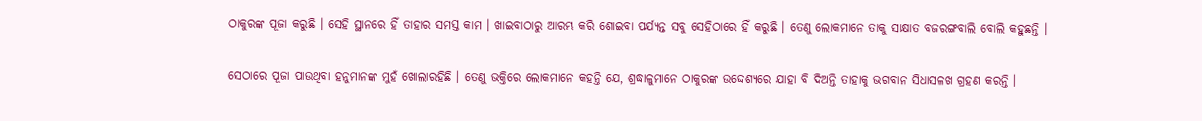ଠାକୁରଙ୍କ ପୂଜା କରୁଛି । ସେହି ସ୍ଥାନରେ ହିଁ ତାହାର ସମସ୍ତ କାମ । ଖାଇବାଠାରୁ ଆରମ୍ଭ କରି ଶୋଇବା ପର୍ଯ୍ୟନ୍ତ ସବୁ ସେହିଠାରେ ହିଁ କରୁଛି । ତେଣୁ ଲୋକମାନେ ତାକୁ ସାକ୍ଷାତ ବଜରଙ୍ଗବାଲି ବୋଲି କହୁଛନ୍ତି ।

ସେଠାରେ ପୂଜା ପାଉଥିବା ହନୁମାନଙ୍କ ମୁହଁ ଖୋଲାରହିଛି । ତେଣୁ ଭକ୍ତିରେ ଲୋକମାନେ କହନ୍ତି ଯେ, ଶ୍ରଦ୍ଧାଳୁମାନେ ଠାକୁରଙ୍କ ଉଦ୍ଦେଶ୍ୟରେ ଯାହା ବି ଦିଅନ୍ତି ତାହାକୁ ଭଗବାନ ସିଧାସଳଖ ଗ୍ରହଣ କରନ୍ତି ।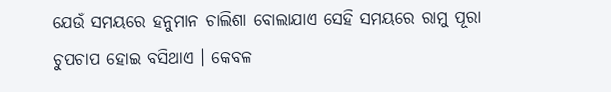ଯେଉଁ ସମୟରେ ହନୁମାନ ଚାଲିଶା ବୋଲାଯାଏ ସେହି ସମୟରେ ରାମୁ ପୂରା ଚୁପଚାପ ହୋଇ ବସିଥାଏ । କେବଳ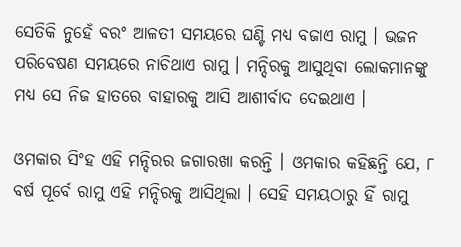ସେତିକି ନୁହେଁ ବରଂ ଆଳତୀ ସମୟରେ ଘଣ୍ଟି ମଧ୍ୟ ବଜାଏ ରାମୁ । ଭଜନ ପରିବେଷଣ ସମୟରେ ନାଚିଥାଏ ରାମୁ । ମନ୍ଦିରକୁ ଆସୁଥିବା ଲୋକମାନଙ୍କୁ ମଧ୍ୟ ସେ ନିଜ ହାତରେ ବାହାରକୁ ଆସି ଆଶୀର୍ବାଦ ଦେଇଥାଏ ।

ଓମକାର ସିଂହ ଏହି ମନ୍ଦିରର ଜଗାରଖା କରନ୍ତି । ଓମକାର କହିଛନ୍ତି ଯେ, ୮ ବର୍ଷ ପୂର୍ବେ ରାମୁ ଏହି ମନ୍ଦିରକୁ ଆସିଥିଲା । ସେହି ସମୟଠାରୁ ହିଁ ରାମୁ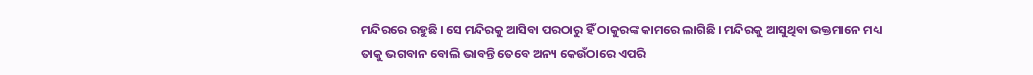ମନ୍ଦିରରେ ରହୁଛି । ସେ ମନ୍ଦିରକୁ ଆସିବା ପରଠାରୁ ହିଁ ଠାକୁରଙ୍କ କାମରେ ଲାଗିଛି । ମନ୍ଦିରକୁ ଆସୁଥିବା ଭକ୍ତମାନେ ମଧ୍ୟ ତାକୁ ଭଗବାନ ବୋଲି ଭାବନ୍ତି ତେବେ ଅନ୍ୟ କେଉଁଠାରେ ଏପରି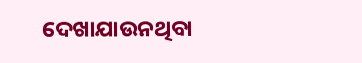ଦେଖାଯାଉନଥିବା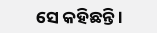ସେ କହିଛନ୍ତି ।